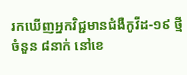រកឃើញអ្នកវិជ្ជមានជំងឺកូវីដ-១៩ ថ្មី ចំនួន ៨នាក់ នៅខេ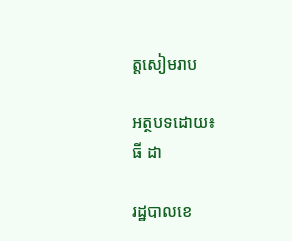ត្តសៀមរាប

អត្ថបទដោយ៖
ធី ដា

រដ្ឋបាលខេ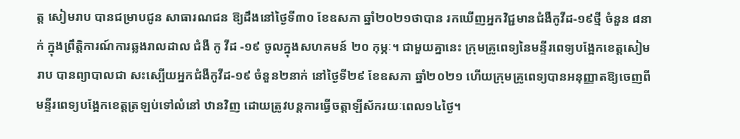ត្ត សៀមរាប បានជម្រាបជូន សាធារណជន ឱ្យដឹងនៅថ្ងៃទី៣០ ខែឧសភា ឆ្នាំ២០២១ថាបាន រកឃើញអ្នកវិជ្ជមានជំងឺកូវីដ-១៩ថ្មី ចំនួន ៨នាក់ ក្នុងព្រឹត្តិការណ៍ការឆ្លងរាលដាល ជំងឺ កូ វីដ -១៩ ចូលក្នុងសហគមន៍ ២០ កុម្ភៈ។ ជាមួយគ្នានេះ ក្រុមគ្រូពេទ្យនៃមន្ទីរពេទ្យបង្អែកខេត្តសៀមរាប បានព្យាបាលជា សះស្បើយអ្នកជំងឺកូវីដ-១៩ ចំនួន២នាក់ នៅថ្ងៃទី២៩ ខែឧសភា ឆ្នាំ២០២១ ហើយក្រុមគ្រូពេទ្យបានអនុញ្ញាតឱ្យចេញពីមន្ទីរពេទ្យបង្អែកខេត្តត្រឡប់ទៅលំនៅ ឋានវិញ ដោយត្រូវបន្តការធ្វើចត្តាឡីស័ករយៈពេល១៤ថ្ងៃ។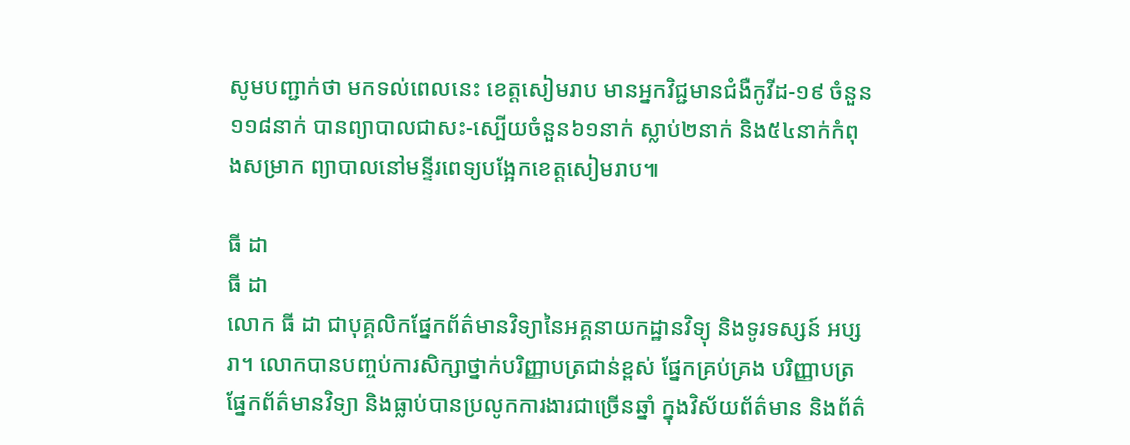សូមបញ្ជាក់ថា មកទល់ពេលនេះ ខេត្តសៀមរាប មានអ្នកវិជ្ជមានជំងឺកូវីដ-១៩ ចំនួន១១៨នាក់ បានព្យាបាលជាសះ-ស្បើយចំនួន៦១នាក់ ស្លាប់២នាក់ និង៥៤នាក់កំពុងសម្រាក ព្យាបាលនៅមន្ទីរពេទ្យបង្អែកខេត្តសៀមរាប៕

ធី ដា
ធី ដា
លោក ធី ដា ជាបុគ្គលិកផ្នែកព័ត៌មានវិទ្យានៃអគ្គនាយកដ្ឋានវិទ្យុ និងទូរទស្សន៍ អប្សរា។ លោកបានបញ្ចប់ការសិក្សាថ្នាក់បរិញ្ញាបត្រជាន់ខ្ពស់ ផ្នែកគ្រប់គ្រង បរិញ្ញាបត្រផ្នែកព័ត៌មានវិទ្យា និងធ្លាប់បានប្រលូកការងារជាច្រើនឆ្នាំ ក្នុងវិស័យព័ត៌មាន និងព័ត៌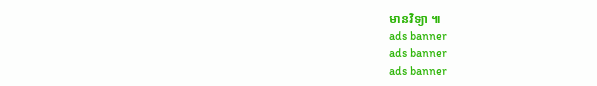មានវិទ្យា ៕
ads banner
ads banner
ads banner